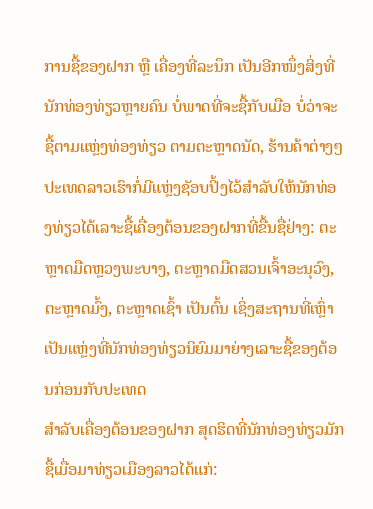ການຊື້ຂອງຝາກ ຫຼື ເຄື່ອງທີ່ລະນຶກ ເປັນອີກໜຶ່ງສິ່ງທີ່ນັກທ່ອງທ່ຽວຫຼາຍຄົນ ບໍ່ພາດທີ່ຈະຊື້ກັບເມືອ ບໍ່ວ່າຈະຊື້ຕາມແຫຼ່ງທ່ອງທ່ຽວ ຕາມຕະຫຼາດນັດ, ຮ້ານຄ້າຕ່າງໆ ປະເທດລາວເຮົາກໍ່ມີແຫຼ່ງຊັອບປິ້ງໄວ້ສຳລັບໃຫ້ນັກທ່ອງທ່ຽວໄດ້ເລາະຊື້ເຄື່ອງຕ້ອນຂອງຝາກທີ່ຂື້ນຊື່ຢ່າງ: ຕະຫຼາດມືດຫຼວງພະບາງ, ຕະຫຼາດມືດສວນເຈົ້າອະນຸວົງ, ຕະຫຼາດມົ້ງ, ຕະຫຼາດເຊົ້າ ເປັນຕົ້ນ ເຊິ່ງສະຖານທີ່ເຫຼົ່າເປັນແຫຼ່ງທີ່ນັກທ່ອງທ່ຽວນິຍົມມາຍ່າງເລາະຊື້ຂອງຕ້ອນກ່ອນກັບປະເທດ
ສຳລັບເຄື່ອງຕ້ອນຂອງຝາກ ສຸດຮິດທີ່ນັກທ່ອງທ່ຽວມັກຊື້ເມື່ອມາທ່ຽວເມືອງລາວໄດ້ແກ່: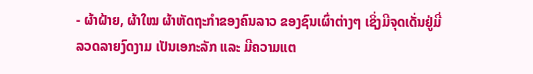- ຜ້າຝ້າຍ, ຜ້າໃໝ ຜ້າຫັດຖະກຳຂອງຄົນລາວ ຂອງຊົນເຜົ່າຕ່າງໆ ເຊິ່ງມີຈຸດເດັ່ນຢູ່ມີ່ລວດລາຍງົດງາມ ເປັນເອກະລັກ ແລະ ມີຄວາມແຕ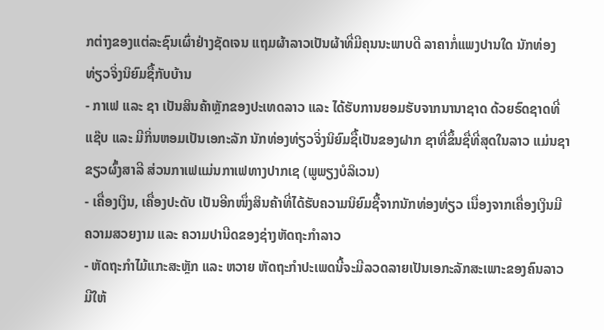ກຕ່າງຂອງແຕ່ລະຊົນເຜົ່າຢ່າງຊັດເຈນ ແຖມຜ້າລາວເປັນຜ້າທີ່ມີຄຸນນະພາບດີ ລາຄາກໍ່ແພງປານໃດ ນັກທ່ອງທ່ຽວຈິ່ງນິຍົມຊື້ກັບບ້ານ
- ກາເຟ ແລະ ຊາ ເປັນສິນຄ້າຫຼັກຂອງປະເທດລາວ ແລະ ໄດ້ຮັບການຍອມຮັບຈາກນານາຊາດ ດ້ວຍຣົດຊາດທີ່ແຊ໊ບ ແລະ ມີກິ່ນຫອມເປັນເອກະລັກ ນັກທ່ອງທ່ຽວຈິ່ງນິຍົມຊື້ເປັນຂອງຝາກ ຊາທີ່ຂຶ້ນຊື່ທີ່ສຸດໃນລາວ ແມ່ນຊາຂຽວຜົ້ງສາລີ ສ່ວນກາເຟແມ່ນກາເຟທາງປາກເຊ (ພູພຽງບໍລິເວນ)
- ເຄື່ອງເງິນ, ເຄື່ອງປະດັບ ເປັນອີກໜຶ່ງສິນຄ້າທີ່ໄດ້ຮັບຄວາມນິຍົມຊື້ຈາກນັກທ່ອງທ່ຽວ ເນື່ອງຈາກເຄື່ອງເງິນມີຄວາມສວຍງາມ ແລະ ຄວາມປານີດຂອງຊ່າງຫັດຖະກຳລາວ
- ຫັດຖະກຳໄມ້ແກະສະຫຼັກ ແລະ ຫວາຍ ຫັດຖະກຳປະເພດນີ້ຈະມີລວດລາຍເປັນເອກະລັກສະເພາະຂອງຄົນລາວ ມີໃຫ້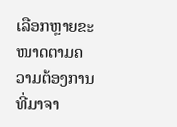ເລືອກຫຼາຍຂະໜາດຕາມຄວາມຕ້ອງການ
ທີ່ມາຈາ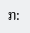ກ: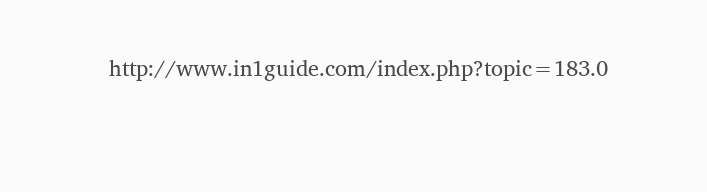http://www.in1guide.com/index.php?topic=183.0